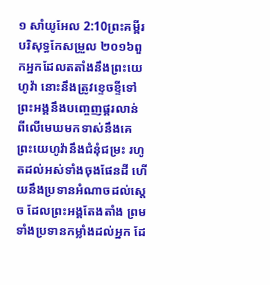១ សាំយូអែល 2:10ព្រះគម្ពីរបរិសុទ្ធកែសម្រួល ២០១៦ពួកអ្នកដែលតតាំងនឹងព្រះយេហូវ៉ា នោះនឹងត្រូវខ្ទេចខ្ទីទៅ ព្រះអង្គនឹងបញ្ចេញផ្គរលាន់ ពីលើមេឃមកទាស់នឹងគេ ព្រះយេហូវ៉ានឹងជំនុំជម្រះ រហូតដល់អស់ទាំងចុងផែនដី ហើយនឹងប្រទានអំណាចដល់ស្តេច ដែលព្រះអង្គតែងតាំង ព្រមទាំងប្រទានកម្លាំងដល់អ្នក ដែ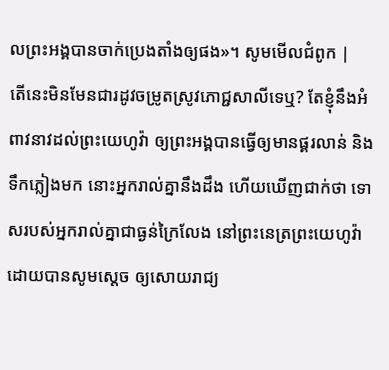លព្រះអង្គបានចាក់ប្រេងតាំងឲ្យផង»។ សូមមើលជំពូក |
តើនេះមិនមែនជារដូវចម្រូតស្រូវភោជ្ជសាលីទេឬ? តែខ្ញុំនឹងអំពាវនាវដល់ព្រះយេហូវ៉ា ឲ្យព្រះអង្គបានធ្វើឲ្យមានផ្គរលាន់ និងទឹកភ្លៀងមក នោះអ្នករាល់គ្នានឹងដឹង ហើយឃើញជាក់ថា ទោសរបស់អ្នករាល់គ្នាជាធ្ងន់ក្រៃលែង នៅព្រះនេត្រព្រះយេហូវ៉ា ដោយបានសូមស្តេច ឲ្យសោយរាជ្យ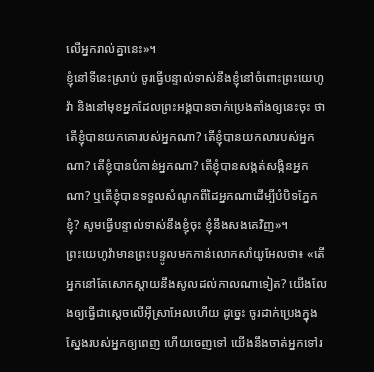លើអ្នករាល់គ្នានេះ»។
ខ្ញុំនៅទីនេះស្រាប់ ចូរធ្វើបន្ទាល់ទាស់នឹងខ្ញុំនៅចំពោះព្រះយេហូវ៉ា និងនៅមុខអ្នកដែលព្រះអង្គបានចាក់ប្រេងតាំងឲ្យនេះចុះ ថាតើខ្ញុំបានយកគោរបស់អ្នកណា? តើខ្ញុំបានយកលារបស់អ្នកណា? តើខ្ញុំបានបំភាន់អ្នកណា? តើខ្ញុំបានសង្កត់សង្កិនអ្នកណា? ឬតើខ្ញុំបានទទួលសំណូកពីដៃអ្នកណាដើម្បីបំបិទភ្នែកខ្ញុំ? សូមធ្វើបន្ទាល់ទាស់នឹងខ្ញុំចុះ ខ្ញុំនឹងសងគេវិញ»។
ព្រះយេហូវ៉ាមានព្រះបន្ទូលមកកាន់លោកសាំយូអែលថា៖ «តើអ្នកនៅតែសោកស្តាយនឹងសូលដល់កាលណាទៀត? យើងលែងឲ្យធ្វើជាស្តេចលើអ៊ីស្រាអែលហើយ ដូច្នេះ ចូរដាក់ប្រេងក្នុងស្នែងរបស់អ្នកឲ្យពេញ ហើយចេញទៅ យើងនឹងចាត់អ្នកទៅរ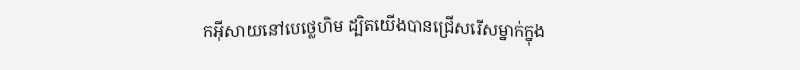កអ៊ីសាយនៅបេថ្លេហិម ដ្បិតយើងបានជ្រើសរើសម្នាក់ក្នុង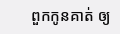ពួកកូនគាត់ ឲ្យ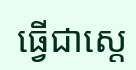ធ្វើជាស្តេ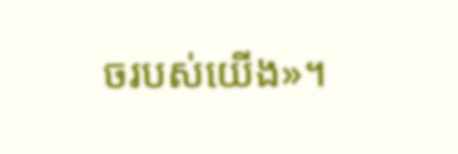ចរបស់យើង»។